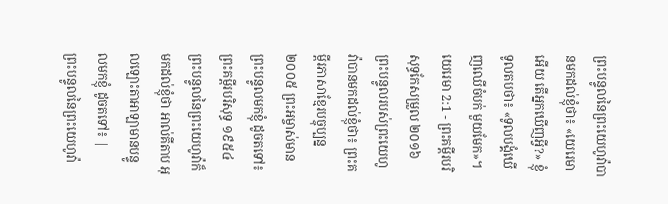ព្រះបន្ទូលនៃព្រះយេហូវ៉ាបានមកដល់ខ្ញុំថា៖ «យេរេមាអើយ តើអ្នកឃើញអ្វី?» ខ្ញុំទូលតបថា៖ «ទូលបង្គំឃើញឈើចំបក់ មួយមែក»។
យេរេមា 2:1 - ព្រះគម្ពីរបរិសុទ្ធកែសម្រួល ២០១៦ ព្រះបន្ទូលរបស់ព្រះយេហូវ៉ាបានមកដល់ខ្ញុំថា៖ ព្រះគម្ពីរភាសាខ្មែរបច្ចុប្បន្ន ២០០៥ ព្រះអម្ចាស់មានព្រះបន្ទូលមកខ្ញុំ ដូចតទៅ៖ ព្រះគម្ពីរបរិសុទ្ធ ១៩៥៤ ព្រះបន្ទូលនៃព្រះយេហូវ៉ាក៏មកដល់ខ្ញុំថា អាល់គីតាប អុលឡោះតាអាឡាមានបន្ទូលមកខ្ញុំ ដូចតទៅ៖ |
ព្រះបន្ទូលនៃព្រះយេហូវ៉ា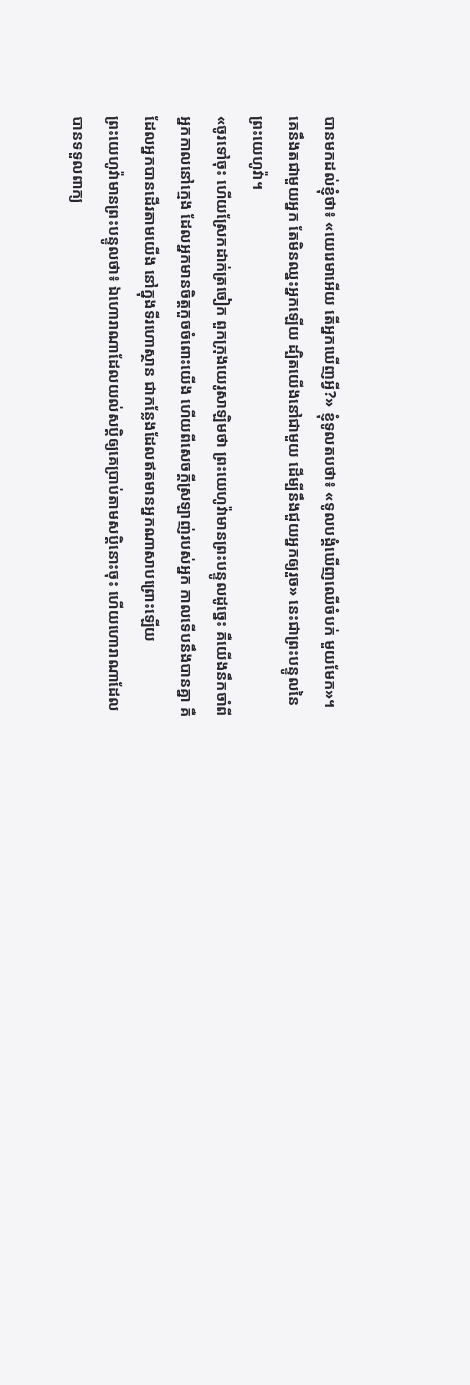បានមកដល់ខ្ញុំថា៖ «យេរេមាអើយ តើអ្នកឃើញអ្វី?» ខ្ញុំទូលតបថា៖ «ទូលបង្គំឃើញឈើចំបក់ មួយមែក»។
គេនឹងតជាមួយអ្នក តែមិនឈ្នះអ្នកឡើយ ដ្បិតយើងនៅជាមួយ ដើម្បីនឹងជួយអ្នកឲ្យរួច» នេះជាព្រះបន្ទូលនៃព្រះយេហូវ៉ា។
«ចូរទៅចុះ ហើយស្រែកដាក់ត្រចៀក ពួកក្រុងយេរូសាឡិមថា ព្រះយេហូវ៉ាមានព្រះបន្ទូលដូច្នេះ គឺយើងនឹកចាំពីអ្នកកាលនៅក្មេង ដែលអ្នកមានចិត្តកួចចំពោះយើង ហើយពីសេចក្ដីស្រឡាញ់របស់អ្នក កាលទើបនឹងបានគ្នា គឺដែលអ្នកបានដើរតាមយើង នៅក្នុងទីរហោស្ថាន ជាកន្លែងដែលឥតមានអ្នកណាសាបព្រោះឡើយ
ព្រះយេហូវ៉ាមានព្រះបន្ទូលថា៖ ឯហោរាណាដែលយល់សប្តិឲ្យគេប្រាប់តាមសប្តិនោះចុះ ហើយហោរាណាដែលបានទទួលពាក្យ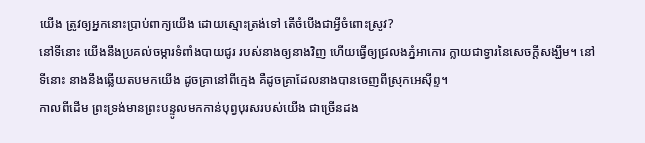យើង ត្រូវឲ្យអ្នកនោះប្រាប់ពាក្យយើង ដោយស្មោះត្រង់ទៅ តើចំបើងជាអ្វីចំពោះស្រូវ?
នៅទីនោះ យើងនឹងប្រគល់ចម្ការទំពាំងបាយជូរ របស់នាងឲ្យនាងវិញ ហើយធ្វើឲ្យជ្រលងភ្នំអាកោរ ក្លាយជាទ្វារនៃសេចក្ដីសង្ឃឹម។ នៅទីនោះ នាងនឹងឆ្លើយតបមកយើង ដូចគ្រានៅពីក្មេង គឺដូចគ្រាដែលនាងបានចេញពីស្រុកអេស៊ីព្ទ។
កាលពីដើម ព្រះទ្រង់មានព្រះបន្ទូលមកកាន់បុព្វបុរសរបស់យើង ជាច្រើនដង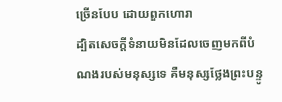ច្រើនបែប ដោយពួកហោរា
ដ្បិតសេចក្ដីទំនាយមិនដែលចេញមកពីបំណងរបស់មនុស្សទេ គឺមនុស្សថ្លែងព្រះបន្ទូ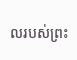លរបស់ព្រះ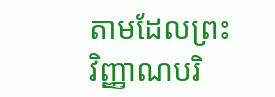តាមដែលព្រះវិញ្ញាណបរិ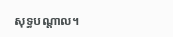សុទ្ធបណ្ដាល។